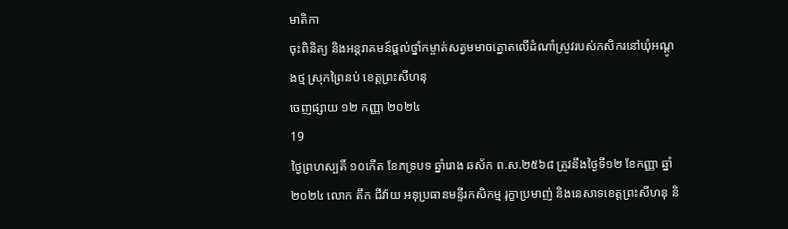មាតិកា
ចុះពិនិត្យ និងអន្តរាគមន៍ផ្តល់ថ្នាំកម្ចាត់សត្វមមាចត្នោតលើដំណាំស្រូវរបស់កសិករនៅឃុំអណ្តូងថ្ម ស្រុកព្រៃនប់ ខេត្តព្រះសីហនុ
ចេញផ្សាយ ១២ កញ្ញា ២០២៤
19
ថ្ងៃព្រហស្បតិ៍ ១០កើត ខែភទ្របទ ឆ្នាំរោង ឆស័ក ព.ស.២៥៦៨ ត្រូវនឹងថ្ងៃទី១២ ខែកញ្ញា ឆ្នាំ២០២៤ លោក តឹក ជីវ៉ាយ អនុប្រធានមន្ទីរកសិកម្ម រុក្ខាប្រមាញ់ និងនេសាទខេត្តព្រះសីហនុ និ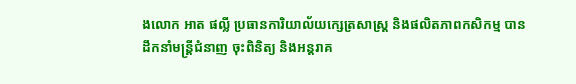ងលោក អាត ផល្លី ប្រធានការិយាល័យក្សេត្រសាស្ត្រ និងផលិតភាពកសិកម្ម បានដឹកនាំមន្រ្តីជំនាញ ចុះពិនិត្យ និងអន្តរាគ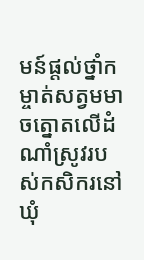មន៍ផ្តល់ថ្នាំកម្ចាត់សត្វមមាចត្នោតលើដំណាំស្រូវរបស់កសិករនៅឃុំ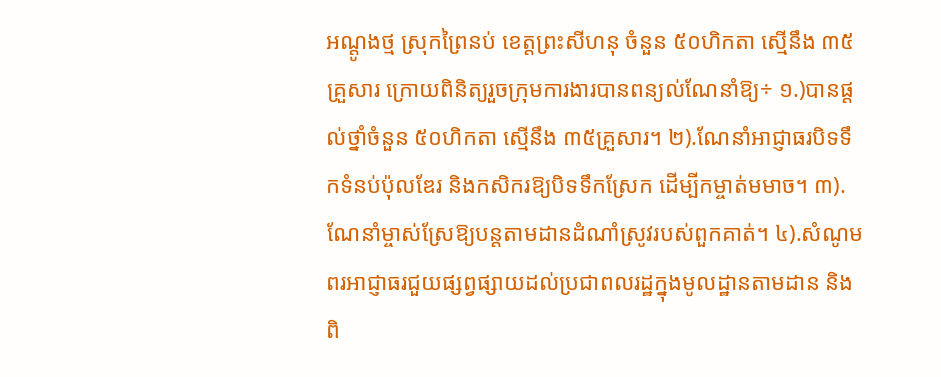អណ្តូងថ្ម ស្រុកព្រៃនប់ ខេត្តព្រះសីហនុ ចំនួន ៥០ហិកតា ស្មើនឹង ៣៥គ្រួសារ ក្រោយពិនិត្យរួចក្រុមការងារបានពន្យល់ណែនាំឱ្យ÷ ១.)បានផ្តល់ថ្នាំចំនួន ៥០ហិកតា ស្មើនឹង ៣៥គ្រួសារ។ ២).ណែនាំអាជ្ញាធរបិទទឹកទំនប់ប៉ុលឌែរ និងកសិករឱ្យបិទទឹកស្រែក ដើម្បីកម្ចាត់មមាច។ ៣).ណែនាំម្ចាស់ស្រែឱ្យបន្តតាមដានដំណាំស្រូវរបស់ពួកគាត់។ ៤).សំណូមពរអាជ្ញាធរជួយផ្សព្វផ្សាយដល់ប្រជាពលរដ្ឋក្នុងមូលដ្ឋានតាមដាន និងពិ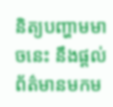និត្យបញ្ហាមមាចនេះ នឹងផ្តល់ព័ត៌មានមកម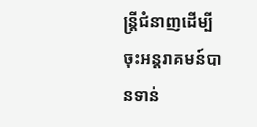ន្រ្តីជំនាញដើម្បីចុះអន្តរាគមន៍បានទាន់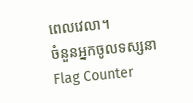ពេលវេលា។
ចំនួនអ្នកចូលទស្សនា
Flag Counter